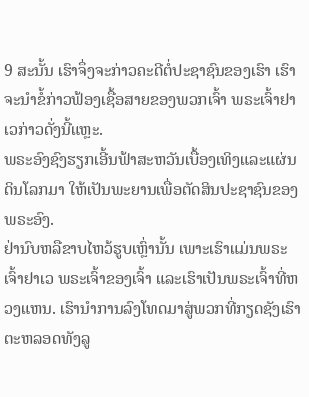9 ສະນັ້ນ ເຮົາຈຶ່ງຈະກ່າວຄະດີຕໍ່ປະຊາຊົນຂອງເຮົາ ເຮົາຈະນຳຂໍ້ກ່າວຟ້ອງເຊື້ອສາຍຂອງພວກເຈົ້າ ພຣະເຈົ້າຢາເວກ່າວດັ່ງນີ້ແຫຼະ.
ພຣະອົງຊົງຮຽກເອີ້ນຟ້າສະຫວັນເບື້ອງເທິງແລະແຜ່ນດິນໂລກມາ ໃຫ້ເປັນພະຍານເພື່ອຕັດສິນປະຊາຊົນຂອງພຣະອົງ.
ຢ່ານົບຫລືຂາບໄຫວ້ຮູບເຫຼົ່ານັ້ນ ເພາະເຮົາແມ່ນພຣະເຈົ້າຢາເວ ພຣະເຈົ້າຂອງເຈົ້າ ແລະເຮົາເປັນພຣະເຈົ້າທີ່ຫວງແຫນ. ເຮົານຳການລົງໂທດມາສູ່ພວກທີ່ກຽດຊັງເຮົາ ຕະຫລອດທັງລູ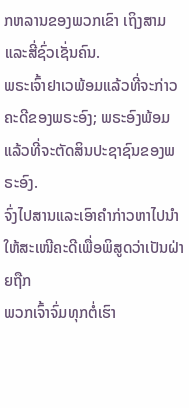ກຫລານຂອງພວກເຂົາ ເຖິງສາມ ແລະສີ່ຊົ່ວເຊັ່ນຄົນ.
ພຣະເຈົ້າຢາເວພ້ອມແລ້ວທີ່ຈະກ່າວຄະດີຂອງພຣະອົງ; ພຣະອົງພ້ອມແລ້ວທີ່ຈະຕັດສິນປະຊາຊົນຂອງພຣະອົງ.
ຈົ່ງໄປສານແລະເອົາຄຳກ່າວຫາໄປນຳ ໃຫ້ສະເໜີຄະດີເພື່ອພິສູດວ່າເປັນຝ່າຍຖືກ
ພວກເຈົ້າຈົ່ມທຸກຕໍ່ເຮົາ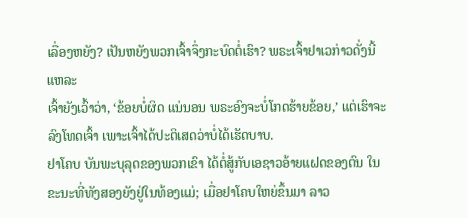ເລື່ອງຫຍັງ? ເປັນຫຍັງພວກເຈົ້າຈຶ່ງກະບົດຕໍ່ເຮົາ? ພຣະເຈົ້າຢາເວກ່າວດັ່ງນີ້ແຫລະ
ເຈົ້າຍັງເວົ້າວ່າ, ‘ຂ້ອຍບໍ່ຜິດ ແນ່ນອນ ພຣະອົງຈະບໍ່ໂກດຮ້າຍຂ້ອຍ,’ ແຕ່ເຮົາຈະລົງໂທດເຈົ້າ ເພາະເຈົ້າໄດ້ປະຕິເສດວ່າບໍ່ໄດ້ເຮັດບາບ.
ຢາໂຄບ ບັນພະບຸລຸດຂອງພວກເຂົາ ໄດ້ຕໍ່ສູ້ກັບເອຊາວອ້າຍແຝດຂອງຕົນ ໃນຂະນະທີ່ທັງສອງຍັງຢູ່ໃນທ້ອງແມ່; ເມື່ອຢາໂຄບໃຫຍ່ຂຶ້ນມາ ລາວ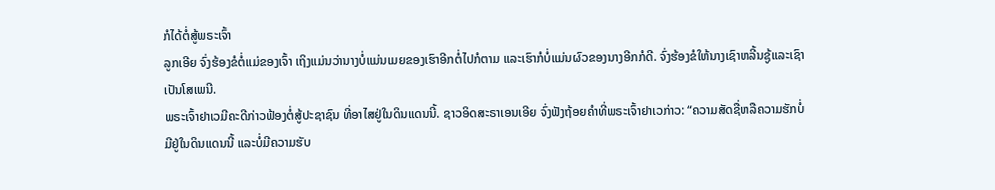ກໍໄດ້ຕໍ່ສູ້ພຣະເຈົ້າ
ລູກເອີຍ ຈົ່ງຮ້ອງຂໍຕໍ່ແມ່ຂອງເຈົ້າ ເຖິງແມ່ນວ່ານາງບໍ່ແມ່ນເມຍຂອງເຮົາອີກຕໍ່ໄປກໍຕາມ ແລະເຮົາກໍບໍ່ແມ່ນຜົວຂອງນາງອີກກໍດີ. ຈົ່ງຮ້ອງຂໍໃຫ້ນາງເຊົາຫລີ້ນຊູ້ແລະເຊົາເປັນໂສເພນີ.
ພຣະເຈົ້າຢາເວມີຄະດີກ່າວຟ້ອງຕໍ່ສູ້ປະຊາຊົນ ທີ່ອາໄສຢູ່ໃນດິນແດນນີ້. ຊາວອິດສະຣາເອນເອີຍ ຈົ່ງຟັງຖ້ອຍຄຳທີ່ພຣະເຈົ້າຢາເວກ່າວ: “ຄວາມສັດຊື່ຫລືຄວາມຮັກບໍ່ມີຢູ່ໃນດິນແດນນີ້ ແລະບໍ່ມີຄວາມຮັບ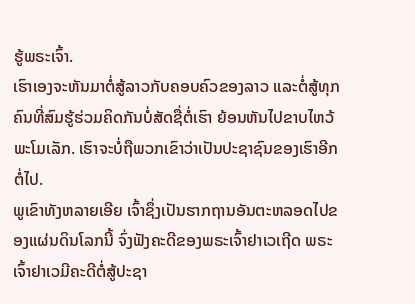ຮູ້ພຣະເຈົ້າ.
ເຮົາເອງຈະຫັນມາຕໍ່ສູ້ລາວກັບຄອບຄົວຂອງລາວ ແລະຕໍ່ສູ້ທຸກຄົນທີ່ສົມຮູ້ຮ່ວມຄິດກັນບໍ່ສັດຊື່ຕໍ່ເຮົາ ຍ້ອນຫັນໄປຂາບໄຫວ້ພະໂມເລັກ. ເຮົາຈະບໍ່ຖືພວກເຂົາວ່າເປັນປະຊາຊົນຂອງເຮົາອີກຕໍ່ໄປ.
ພູເຂົາທັງຫລາຍເອີຍ ເຈົ້າຊຶ່ງເປັນຮາກຖານອັນຕະຫລອດໄປຂອງແຜ່ນດິນໂລກນີ້ ຈົ່ງຟັງຄະດີຂອງພຣະເຈົ້າຢາເວເຖີດ ພຣະເຈົ້າຢາເວມີຄະດີຕໍ່ສູ້ປະຊາ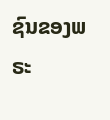ຊົນຂອງພຣະ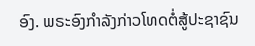ອົງ. ພຣະອົງກຳລັງກ່າວໂທດຕໍ່ສູ້ປະຊາຊົນ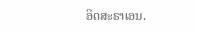ອິດສະຣາເອນ.